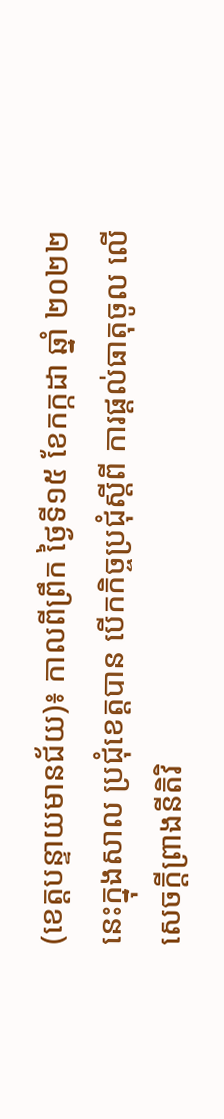(ខេត្តបន្ទាយមានជ័យ)៖ កាលពីព្រឹក ថ្ងៃទី១៥ ខែកក្កដា ឆ្នាំ ២០២២នេះក្នុងសាល ប្រជុំខេត្តបាន បើកកិច្ចប្រជុំស្ដីពី ការផ្ដល់ធាតុចូល លើសេចក្ដីព្រាងនីតិវិ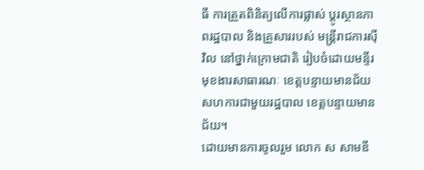ធី ការត្រួតពិនិត្យលើការផ្លាស់ ប្ដូរស្ថានភាពរដ្ឋបាល និងគ្រួសាររបស់ មន្ត្រីរាជការស៊ីវិល នៅថ្នាក់ក្រោមជាតិ រៀបចំដោយមន្ទីរ មុខងារសាធារណៈ ខេត្តបន្ទាយមានជ័យ សហការជាមួយរដ្ឋបាល ខេត្តបន្ទាយមានជ័យ។
ដោយមានការចូលរួម លោក ស សាមឌី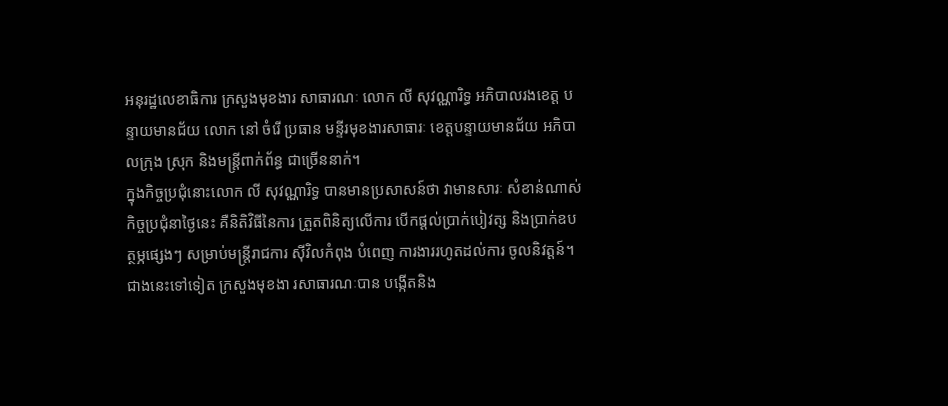អនុរដ្ឋលេខាធិការ ក្រសួងមុខងារ សាធារណៈ លោក លី សុវណ្ណារិទ្ធ អភិបាលរងខេត្ត បន្ទាយមានជ័យ លោក នៅ ចំរើ ប្រធាន មន្ទីរមុខងារសាធារៈ ខេត្តបន្ទាយមានជ័យ អភិបាលក្រុង ស្រុក និងមន្ត្រីពាក់ព័ន្ធ ជាច្រើននាក់។
ក្នុងកិច្ចប្រជុំនោះលោក លី សុវណ្ណារិទ្ធ បានមានប្រសាសន៍ថា វាមានសារៈ សំខាន់ណាស់ កិច្ចប្រជុំនាថ្ងៃនេះ គឺនិតិវិធីនៃការ ត្រួតពិនិត្យលើការ បើកផ្ដល់ប្រាក់បៀវត្ស និងប្រាក់ឧបត្ថម្ភផ្សេងៗ សម្រាប់មន្ត្រីរាជការ ស៊ីវិលកំពុង បំពេញ ការងាររហូតដល់ការ ចូលនិវត្តន៍។
ជាងនេះទៅទៀត ក្រសួងមុខងា រសាធារណៈបាន បង្កើតនិង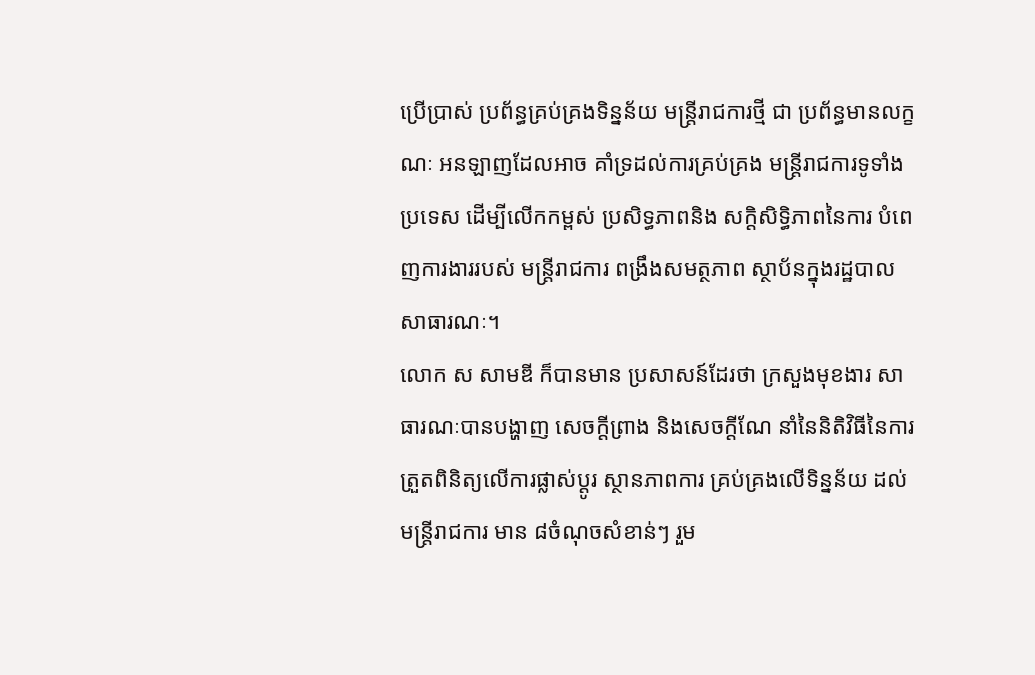ប្រើប្រាស់ ប្រព័ន្ធគ្រប់គ្រងទិន្នន័យ មន្ត្រីរាជការថ្មី ជា ប្រព័ន្ធមានលក្ខណៈ អនឡាញដែលអាច គាំទ្រដល់ការគ្រប់គ្រង មន្ត្រីរាជការទូទាំងប្រទេស ដើម្បីលើកកម្ពស់ ប្រសិទ្ធភាពនិង សក្ដិសិទ្ធិភាពនៃការ បំពេញការងាររបស់ មន្ត្រីរាជការ ពង្រឹងសមត្ថភាព ស្ថាប័នក្នុងរដ្ឋបាល សាធារណៈ។
លោក ស សាមឌី ក៏បានមាន ប្រសាសន៍ដែរថា ក្រសួងមុខងារ សាធារណៈបានបង្ហាញ សេចក្ដីព្រាង និងសេចក្ដីណែ នាំនៃនិតិវិធីនៃការ ត្រួតពិនិត្យលើការផ្លាស់ប្ដូរ ស្ថានភាពការ គ្រប់គ្រងលើទិន្នន័យ ដល់មន្ត្រីរាជការ មាន ៨ចំណុចសំខាន់ៗ រួម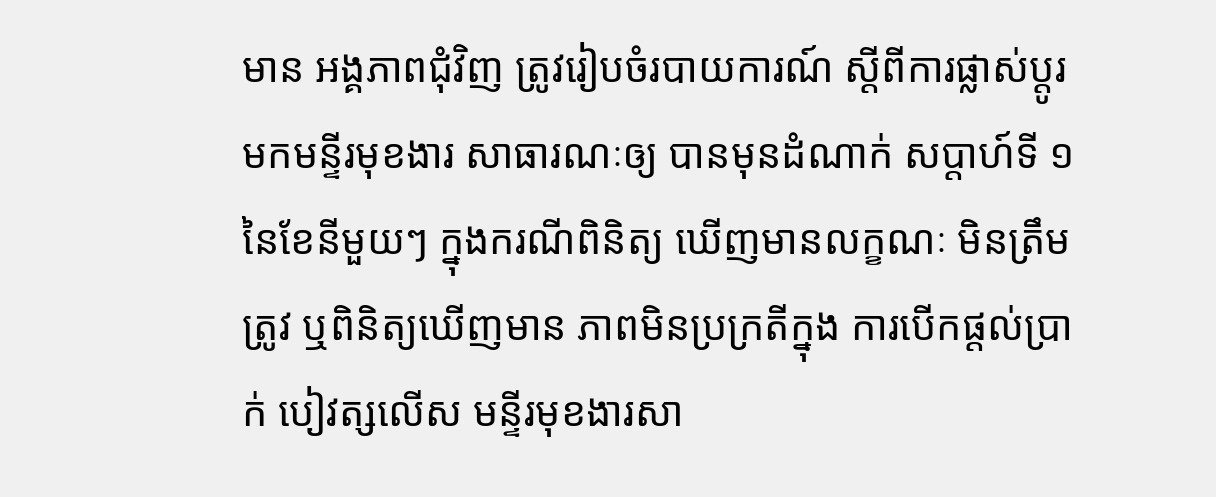មាន អង្គភាពជុំវិញ ត្រូវរៀបចំរបាយការណ៍ ស្ដីពីការផ្លាស់ប្ដូរ មកមន្ទីរមុខងារ សាធារណៈឲ្យ បានមុនដំណាក់ សប្តាហ៍ទី ១នៃខែនីមួយៗ ក្នុងករណីពិនិត្យ ឃើញមានលក្ខណៈ មិនត្រឹមត្រូវ ឬពិនិត្យឃើញមាន ភាពមិនប្រក្រតីក្នុង ការបើកផ្ដល់ប្រាក់ បៀវត្សលើស មន្ទីរមុខងារសា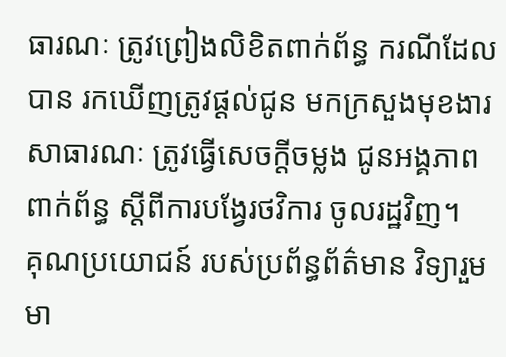ធារណៈ ត្រូវព្រៀងលិខិតពាក់ព័ន្ធ ករណីដែលបាន រកឃើញត្រូវផ្ដល់ជូន មកក្រសួងមុខងារ សាធារណៈ ត្រូវធ្វើសេចក្ដីចម្លង ជូនអង្គភាពពាក់ព័ន្ធ ស្ដីពីការបង្វែរថវិការ ចូលរដ្ឋវិញ។
គុណប្រយោជន៍ របស់ប្រព័ន្ធព័ត៌មាន វិទ្យារួមមា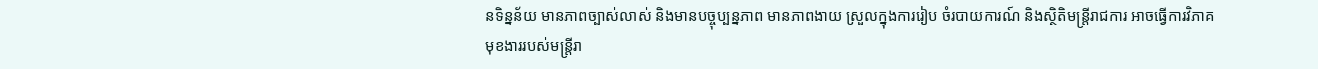នទិន្នន័យ មានភាពច្បាស់លាស់ និងមានបច្ចុប្បន្នភាព មានភាពងាយ ស្រួលក្នុងការរៀប ចំរបាយការណ៍ និងស្ថិតិមន្ត្រីរាជការ អាចធ្វើការវិភាគ មុខងាររបស់មន្ត្រីរា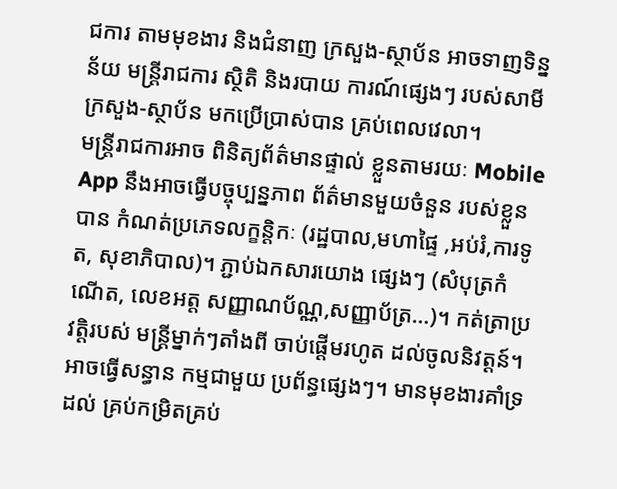ជការ តាមមុខងារ និងជំនាញ ក្រសួង-ស្ថាប័ន អាចទាញទិន្នន័យ មន្ត្រីរាជការ ស្ថិតិ និងរបាយ ការណ៍ផ្សេងៗ របស់សាមី ក្រសួង-ស្ថាប័ន មកប្រើប្រាស់បាន គ្រប់ពេលវេលា។
មន្ត្រីរាជការអាច ពិនិត្យព័ត៌មានផ្ទាល់ ខ្លួនតាមរយៈ Mobile App នឹងអាចធ្វើបច្ចុប្បន្នភាព ព័ត៌មានមួយចំនួន របស់ខ្លួនបាន កំណត់ប្រភេទលក្ខន្តិកៈ (រដ្ឋបាល,មហាផ្ទៃ ,អប់រំ,ការទូត, សុខាភិបាល)។ ភ្ជាប់ឯកសារយោង ផ្សេងៗ (សំបុត្រកំណើត, លេខអត្ត សញ្ញាណប័ណ្ណ,សញ្ញាប័ត្រ…)។ កត់ត្រាប្រវត្តិរបស់ មន្ត្រីម្នាក់ៗតាំងពី ចាប់ផ្ដើមរហូត ដល់ចូលនិវត្តន៍។
អាចធ្វើសន្ធាន កម្មជាមួយ ប្រព័ន្ធផ្សេងៗ។ មានមុខងារគាំទ្រដល់ គ្រប់កម្រិតគ្រប់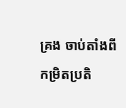គ្រង ចាប់តាំងពី កម្រិតប្រតិ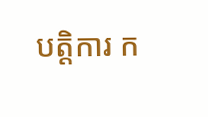បត្តិការ ក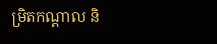ម្រិតកណ្ដាល និ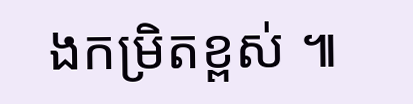ងកម្រិតខ្ពស់ ៕